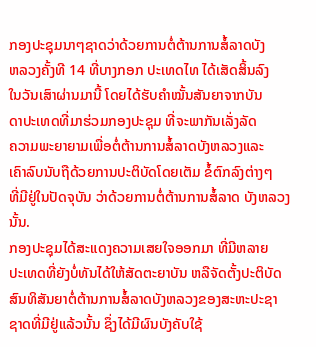ກອງປະຊຸມນາໆຊາດວ່າດ້ວຍການຕໍ່ຕ້ານການສໍ້ລາດບັງ
ຫລວງຄັ້ງທີ 14 ທີ່ບາງກອກ ປະເທດໄທ ໄດ້ເສັດສິ້ນລົງ
ໃນວັນເສົາຜ່ານມານີ້ ໂດຍໄດ້ຮັບຄໍາໝັ້ນສັນຍາຈາກບັນ
ດາປະເທດທີ່ມາຮ່ວມກອງປະຊຸມ ທີ່ຈະພາກັນເລັ່ງລັດ
ຄວາມພະຍາຍາມເພື່ອຕໍ່ຕ້ານການສໍ້ລາດບັງຫລວງແລະ
ເຄົາລົບນັບຖືດ້ວຍການປະຕິບັດໂດຍເຕັມ ຂໍ້ຕົກລົງຕ່າງໆ
ທີ່ມີຢູ່ໃນປັດຈຸບັນ ວ່າດ້ວຍການຕໍ່ຕ້ານການສໍ້ລາດ ບັງຫລວງນັ້ນ.
ກອງປະຊຸມໄດ້ສະແດງຄວາມເສຍໃຈອອກມາ ທີ່ມີຫລາຍ
ປະເທດທີ່ຍັງບໍ່ທັນໄດ້ໃຫ້ສັດຕະຍາບັນ ຫລືຈັດຕັ້ງປະຕິບັດ
ສົນທິສັນຍາຕໍ່ຕ້ານການສໍ້ລາດບັງຫລວງຂອງສະຫະປະຊາ
ຊາດທີ່ມີຢູ່ແລ້ວນັ້ນ ຊຶ່ງໄດ້ມີຜົນບັງຄັບໃຊ້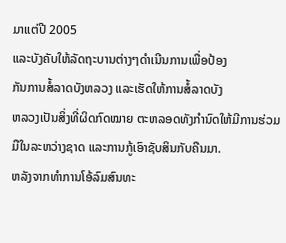ມາແຕ່ປີ 2005
ແລະບັງຄັບໃຫ້ລັດຖະບານຕ່າງໆດຳເນີນການເພື່ອປ້ອງ
ກັນການສໍ້ລາດບັງຫລວງ ແລະເຮັດໃຫ້ການສໍ້ລາດບັງ
ຫລວງເປັນສິ່ງທີ່ຜິດກົດໝາຍ ຕະຫລອດທັງກໍານົດໃຫ້ມີການຮ່ວມມືໃນລະຫວ່າງຊາດ ແລະການກູ້ເອົາຊັບສິນກັບຄືນມາ.
ຫລັງຈາກທໍາການໂອ້ລົມສົນທະ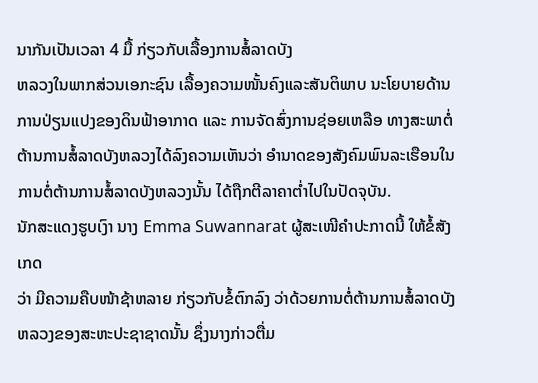ນາກັນເປັນເວລາ 4 ມື້ ກ່ຽວກັບເລື້ອງການສໍ້ລາດບັງ
ຫລວງໃນພາກສ່ວນເອກະຊົນ ເລື້ອງຄວາມໜັ້ນຄົງແລະສັນຕິພາບ ນະໂຍບາຍດ້ານ
ການປ່ຽນແປງຂອງດິນຟ້າອາກາດ ແລະ ການຈັດສົ່ງການຊ່ອຍເຫລືອ ທາງສະພາຕໍ່
ຕ້ານການສໍ້ລາດບັງຫລວງໄດ້ລົງຄວາມເຫັນວ່າ ອໍານາດຂອງສັງຄົມພົນລະເຮືອນໃນ
ການຕໍ່ຕ້ານການສໍ້ລາດບັງຫລວງນັ້ນ ໄດ້ຖືກຕີລາຄາຕໍ່າໄປໃນປັດຈຸບັນ.
ນັກສະແດງຮູບເງົາ ນາງ Emma Suwannarat ຜູ້ສະເໜີຄໍາປະກາດນີ້ ໃຫ້ຂໍ້ສັງເກດ
ວ່າ ມີຄວາມຄືບໜ້າຊ້າຫລາຍ ກ່ຽວກັບຂໍ້ຕົກລົງ ວ່າດ້ວຍການຕໍ່ຕ້ານການສໍ້ລາດບັງ
ຫລວງຂອງສະຫະປະຊາຊາດນັ້ນ ຊຶ່ງນາງກ່າວຕື່ມ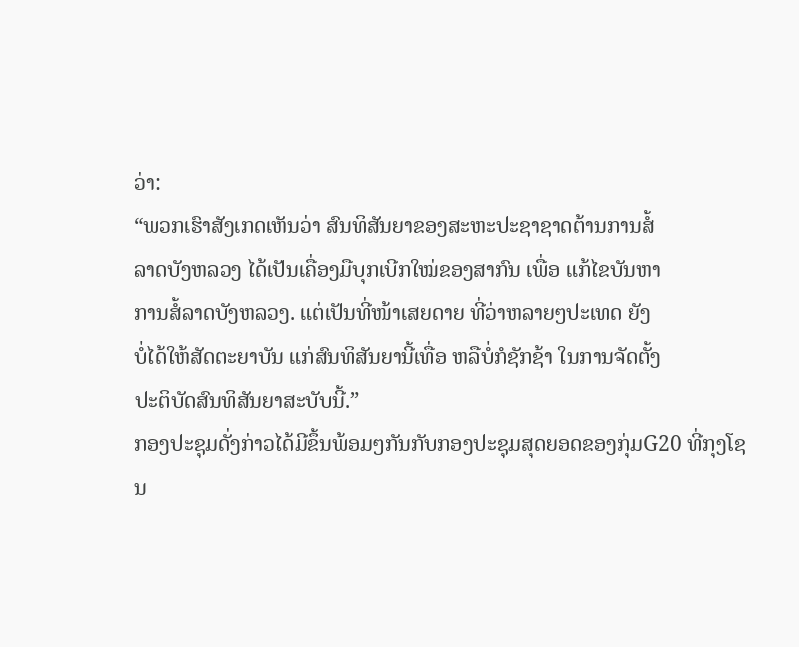ວ່າ:
“ພວກເຮົາສັງເກດເຫັນວ່າ ສົນທິສັນຍາຂອງສະຫະປະຊາຊາດຕ້ານການສໍ້
ລາດບັງຫລວງ ໄດ້ເປັນເຄື່ອງມືບຸກເບີກໃໝ່ຂອງສາກົນ ເພື່ອ ແກ້ໄຂບັນຫາ
ການສໍ້ລາດບັງຫລວງ. ແຕ່ເປັນທີ່ໜ້າເສຍດາຍ ທີ່ວ່າຫລາຍໆປະເທດ ຍັງ
ບໍ່ໄດ້ໃຫ້ສັດຕະຍາບັນ ແກ່ສົນທິສັນຍານີ້ເທື່ອ ຫລືບໍ່ກໍຊັກຊ້າ ໃນການຈັດຕັ້ງ
ປະຕິບັດສົນທິສັນຍາສະບັບນີ້.”
ກອງປະຊຸມດັ່ງກ່າວໄດ້ມີຂຶ້ນພ້ອມໆກັນກັບກອງປະຊຸມສຸດຍອດຂອງກຸ່ມG20 ທີ່ກຸງໂຊນ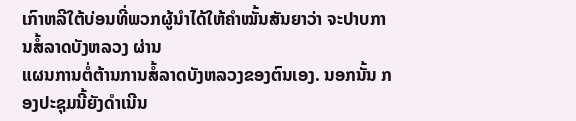ເກົາຫລີໃຕ້ບ່ອນທີ່ພວກຜູ້ນໍາໄດ້ໃຫ້ຄໍາໝັ້ນສັນຍາວ່າ ຈະປາບການສໍ້ລາດບັງຫລວງ ຜ່ານ
ແຜນການຕໍ່ຕ້ານການສໍ້ລາດບັງຫລວງຂອງຕົນເອງ. ນອກນັ້ນ ກອງປະຊຸມນີ້ຍັງດໍາເນີນ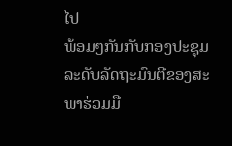ໄປ
ພ້ອມໆກັນກັບກອງປະຊຸມລະດັບລັດຖະມົນຕີຂອງສະພາຮ່ວມມື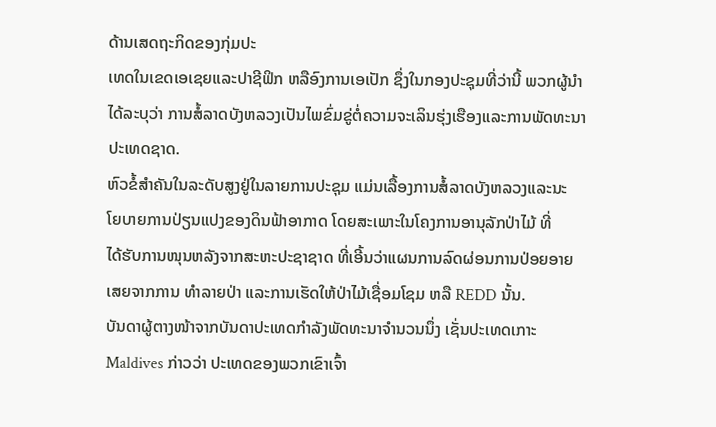ດ້ານເສດຖະກິດຂອງກຸ່ມປະ
ເທດໃນເຂດເອເຊຍແລະປາຊີຟິກ ຫລືອົງການເອເປັກ ຊຶ່ງໃນກອງປະຊຸມທີ່ວ່ານີ້ ພວກຜູ້ນໍາ
ໄດ້ລະບຸວ່າ ການສໍ້ລາດບັງຫລວງເປັນໄພຂົ່ມຂູ່ຕໍ່ຄວາມຈະເລິນຮຸ່ງເຮືອງແລະການພັດທະນາ
ປະເທດຊາດ.
ຫົວຂໍ້ສໍາຄັນໃນລະດັບສູງຢູ່ໃນລາຍການປະຊຸມ ແມ່ນເລື້ອງການສໍ້ລາດບັງຫລວງແລະນະ
ໂຍບາຍການປ່ຽນແປງຂອງດິນຟ້າອາກາດ ໂດຍສະເພາະໃນໂຄງການອານຸລັກປ່າໄມ້ ທີ່
ໄດ້ຮັບການໜຸນຫລັງຈາກສະຫະປະຊາຊາດ ທີ່ເອີ້ນວ່າແຜນການລົດຜ່ອນການປ່ອຍອາຍ
ເສຍຈາກການ ທໍາລາຍປ່າ ແລະການເຮັດໃຫ້ປ່າໄມ້ເຊື່ອມໂຊມ ຫລື REDD ນັ້ນ.
ບັນດາຜູ້ຕາງໜ້າຈາກບັນດາປະເທດກໍາລັງພັດທະນາຈໍານວນນຶ່ງ ເຊັ່ນປະເທດເກາະ
Maldives ກ່າວວ່າ ປະເທດຂອງພວກເຂົາເຈົ້າ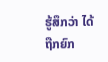ຮູ້ສຶກວ່າ ໄດ້ຖືກຍົກ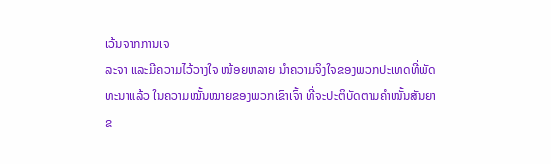ເວ້ນຈາກການເຈ
ລະຈາ ແລະມີຄວາມໄວ້ວາງໃຈ ໜ້ອຍຫລາຍ ນໍາຄວາມຈິງໃຈຂອງພວກປະເທດທີ່ພັດ
ທະນາແລ້ວ ໃນຄວາມໝັ້ນໝາຍຂອງພວກເຂົາເຈົ້າ ທີ່ຈະປະຕິບັດຕາມຄໍາໜັ້ນສັນຍາ
ຂ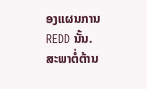ອງແຜນການ REDD ນັ້ນ.
ສະພາຕໍ່ຕ້ານ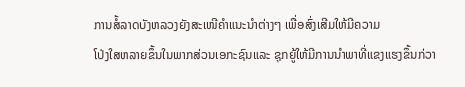ການສໍ້ລາດບັງຫລວງຍັງສະເໜີຄໍາແນະນໍາຕ່າງໆ ເພື່ອສົ່ງເສີມໃຫ້ມີຄວາມ
ໂປ່ງໃສຫລາຍຂຶ້ນໃນພາກສ່ວນເອກະຊົນແລະ ຊຸກຍູ້ໃຫ້ມີການນໍາພາທີ່ແຂງແຮງຂຶ້ນກ່ວາ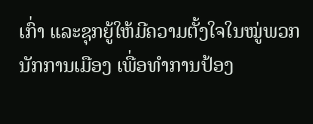ເກົ່າ ແລະຊຸກຍູ້ໃຫ້ມີຄວາມຕັ້ງໃຈໃນໝູ່ພວກນັກການເມືອງ ເພື່ອທໍາການປ້ອງ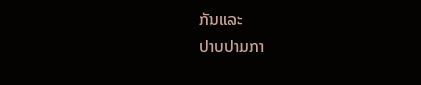ກັນແລະ
ປາບປາມກາ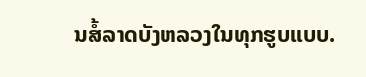ນສໍ້ລາດບັງຫລວງໃນທຸກຮູບແບບ.